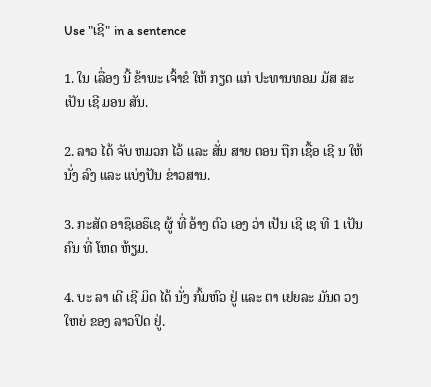Use "ເຊີ" in a sentence

1. ໃນ ເລື່ອງ ນີ້ ຂ້າພະ ເຈົ້າຂໍ ໃຫ້ ກຽດ ແກ່ ປະທານທອມ ມັສ ສະ ເປັນ ເຊີ ມອນ ສັນ.

2. ລາວ ໄດ້ ຈັບ ຫມວກ ໄວ້ ແລະ ສັ່ນ ສາຍ ຕອນ ຖືກ ເຊື້ອ ເຊີ ນ ໃຫ້ ນັ່ງ ລົງ ແລະ ແບ່ງປັນ ຂ່າວສານ.

3. ກະສັດ ອາຊຶເອຣຶເຊ ຜູ້ ທີ່ ອ້າງ ຕົວ ເອງ ວ່າ ເປັນ ເຊີ ເຊ ທີ 1 ເປັນ ຄົນ ທີ່ ໂຫດ ຫ້ຽມ.

4. ບະ ລາ ເດີ ເຊີ ມິດ ໄດ້ ນັ່ງ ກົ້ມຫົວ ຢູ່ ແລະ ຕາ ເຢຍລະ ມັນດ ວງ ໃຫຍ່ ຂອງ ລາວປິດ ຢູ່.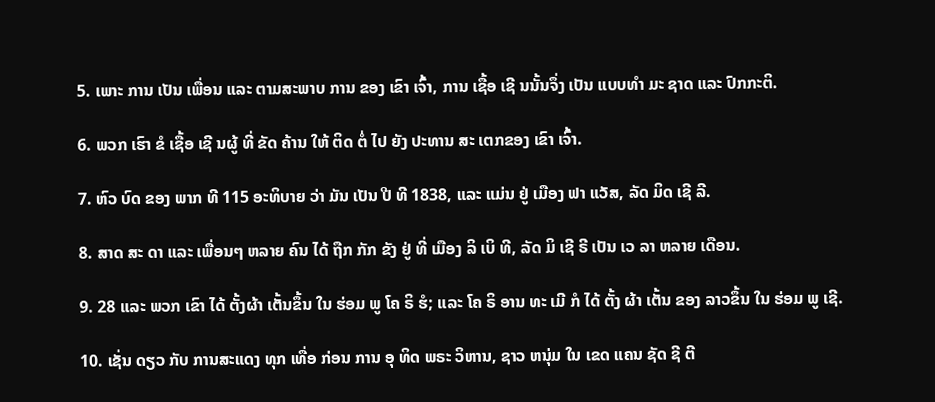5. ເພາະ ການ ເປັນ ເພື່ອນ ແລະ ຕາມສະພາບ ການ ຂອງ ເຂົາ ເຈົ້າ, ການ ເຊື້ອ ເຊີ ນນັ້ນຈຶ່ງ ເປັນ ແບບທໍາ ມະ ຊາດ ແລະ ປົກກະຕິ.

6. ພວກ ເຮົາ ຂໍ ເຊື້ອ ເຊີ ນຜູ້ ທີ່ ຂັດ ຄ້ານ ໃຫ້ ຕິດ ຕໍ່ ໄປ ຍັງ ປະທານ ສະ ເຕກຂອງ ເຂົາ ເຈົ້າ.

7. ຫົວ ບົດ ຂອງ ພາກ ທີ 115 ອະທິບາຍ ວ່າ ມັນ ເປັນ ປີ ທີ 1838, ແລະ ແມ່ນ ຢູ່ ເມືອງ ຟາ ແວັສ, ລັດ ມິດ ເຊີ ລີ.

8. ສາດ ສະ ດາ ແລະ ເພື່ອນໆ ຫລາຍ ຄົນ ໄດ້ ຖືກ ກັກ ຂັງ ຢູ່ ທີ່ ເມືອງ ລິ ເບິ ທີ, ລັດ ມິ ເຊີ ຣີ ເປັນ ເວ ລາ ຫລາຍ ເດືອນ.

9. 28 ແລະ ພວກ ເຂົາ ໄດ້ ຕັ້ງຜ້າ ເຕັ້ນຂຶ້ນ ໃນ ຮ່ອມ ພູ ໂຄ ຣິ ຮໍ; ແລະ ໂຄ ຣິ ອານ ທະ ເມີ ກໍ ໄດ້ ຕັ້ງ ຜ້າ ເຕັ້ນ ຂອງ ລາວຂຶ້ນ ໃນ ຮ່ອມ ພູ ເຊີ.

10. ເຊັ່ນ ດຽວ ກັບ ການສະແດງ ທຸກ ເທື່ອ ກ່ອນ ການ ອຸ ທິດ ພຣະ ວິຫານ, ຊາວ ຫນຸ່ມ ໃນ ເຂດ ແຄນ ຊັດ ຊີ ຕີ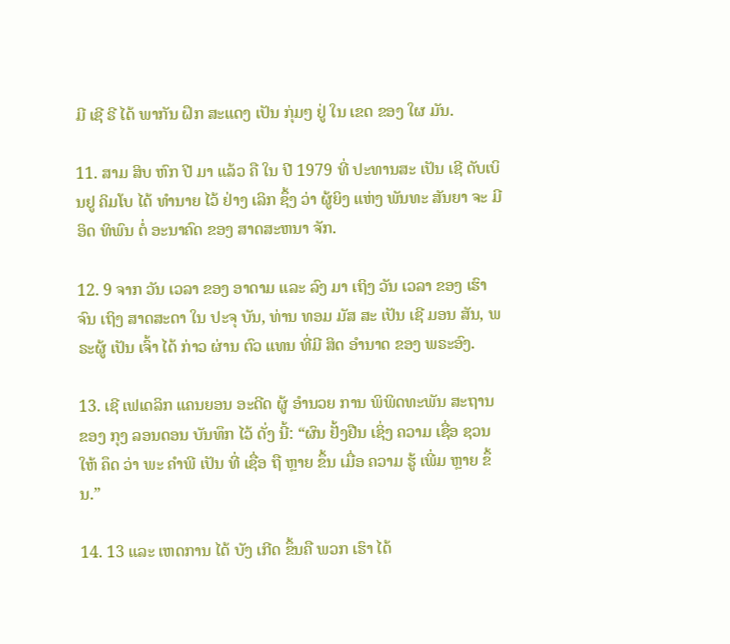ມີ ເຊີ ຣີ ໄດ້ ພາກັນ ຝຶກ ສະແດງ ເປັນ ກຸ່ມໆ ຢູ່ ໃນ ເຂດ ຂອງ ໃຜ ມັນ.

11. ສາມ ສິບ ຫົກ ປີ ມາ ແລ້ວ ຄື ໃນ ປີ 1979 ທີ່ ປະທານສະ ເປັນ ເຊີ ດັບເບິນຢູ ຄິມໂບ ໄດ້ ທໍານາຍ ໄວ້ ຢ່າງ ເລິກ ຊຶ້ງ ວ່າ ຜູ້ຍິງ ແຫ່ງ ພັນທະ ສັນຍາ ຈະ ມີ ອິດ ທິພົນ ຕໍ່ ອະນາຄົດ ຂອງ ສາດສະຫນາ ຈັກ.

12. 9 ຈາກ ວັນ ເວລາ ຂອງ ອາດາມ ແລະ ລົງ ມາ ເຖິງ ວັນ ເວລາ ຂອງ ເຮົາ ຈົນ ເຖິງ ສາດສະດາ ໃນ ປະຈຸ ບັນ, ທ່ານ ທອມ ມັສ ສະ ເປັນ ເຊີ ມອນ ສັນ, ພຣະຜູ້ ເປັນ ເຈົ້າ ໄດ້ ກ່າວ ຜ່ານ ຕົວ ແທນ ທີ່ມີ ສິດ ອໍານາດ ຂອງ ພຣະອົງ.

13. ເຊີ ເຟເດລິກ ແຄນຍອນ ອະດີດ ຜູ້ ອໍານວຍ ການ ພິພິດທະພັນ ສະຖານ ຂອງ ກຸງ ລອນດອນ ບັນທຶກ ໄວ້ ດັ່ງ ນີ້: “ຜົນ ຢັ້ງຢືນ ເຊິ່ງ ຄວາມ ເຊື່ອ ຊວນ ໃຫ້ ຄຶດ ວ່າ ພະ ຄໍາພີ ເປັນ ທີ່ ເຊື່ອ ຖື ຫຼາຍ ຂຶ້ນ ເມື່ອ ຄວາມ ຮູ້ ເພີ່ມ ຫຼາຍ ຂຶ້ນ.”

14. 13 ແລະ ເຫດການ ໄດ້ ບັງ ເກີດ ຂຶ້ນຄື ພວກ ເຮົາ ໄດ້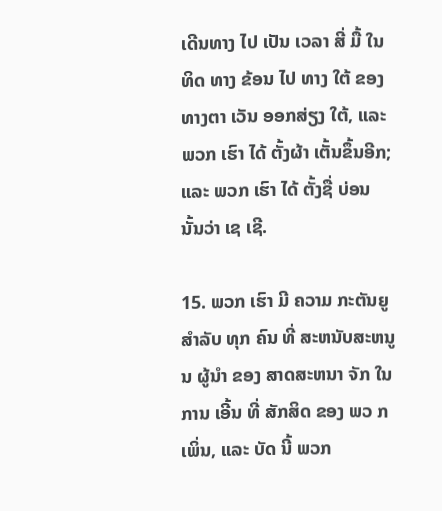ເດີນທາງ ໄປ ເປັນ ເວລາ ສີ່ ມື້ ໃນ ທິດ ທາງ ຂ້ອນ ໄປ ທາງ ໃຕ້ ຂອງ ທາງຕາ ເວັນ ອອກສ່ຽງ ໃຕ້, ແລະ ພວກ ເຮົາ ໄດ້ ຕັ້ງຜ້າ ເຕັ້ນຂຶ້ນອີກ; ແລະ ພວກ ເຮົາ ໄດ້ ຕັ້ງຊື່ ບ່ອນ ນັ້ນວ່າ ເຊ ເຊີ.

15. ພວກ ເຮົາ ມີ ຄວາມ ກະຕັນຍູ ສໍາລັບ ທຸກ ຄົນ ທີ່ ສະຫນັບສະຫນູນ ຜູ້ນໍາ ຂອງ ສາດສະຫນາ ຈັກ ໃນ ການ ເອີ້ນ ທີ່ ສັກສິດ ຂອງ ພວ ກ ເພິ່ນ, ແລະ ບັດ ນີ້ ພວກ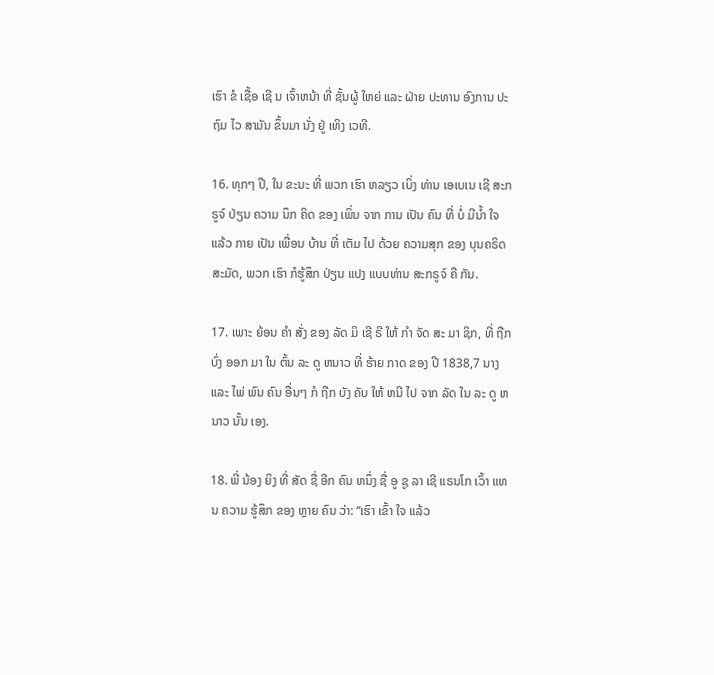ເຮົາ ຂໍ ເຊື້ອ ເຊີ ນ ເຈົ້າຫນ້າ ທີ່ ຊັ້ນຜູ້ ໃຫຍ່ ແລະ ຝ່າຍ ປະທານ ອົງການ ປະຖົມ ໄວ ສາມັນ ຂຶ້ນມາ ນັ່ງ ຢູ່ ເທິງ ເວທີ.

16. ທຸກໆ ປີ, ໃນ ຂະນະ ທີ່ ພວກ ເຮົາ ຫລຽວ ເບິ່ງ ທ່ານ ເອເບເນ ເຊີ ສະກຣູຈ໌ ປ່ຽນ ຄວາມ ນຶກ ຄິດ ຂອງ ເພິ່ນ ຈາກ ການ ເປັນ ຄົນ ທີ່ ບໍ່ ມີນ້ຳ ໃຈ ແລ້ວ ກາຍ ເປັນ ເພື່ອນ ບ້ານ ທີ່ ເຕັມ ໄປ ດ້ວຍ ຄວາມສຸກ ຂອງ ບຸນຄຣິດ ສະມັດ, ພວກ ເຮົາ ກໍຮູ້ສຶກ ປ່ຽນ ແປງ ແບບທ່ານ ສະກຣູຈ໌ ຄື ກັນ.

17. ເພາະ ຍ້ອນ ຄໍາ ສັ່ງ ຂອງ ລັດ ມິ ເຊີ ຣີ ໃຫ້ ກໍາ ຈັດ ສະ ມາ ຊິກ, ທີ່ ຖືກ ບົ່ງ ອອກ ມາ ໃນ ຕົ້ນ ລະ ດູ ຫນາວ ທີ່ ຮ້າຍ ກາດ ຂອງ ປີ 1838,7 ນາງ ແລະ ໄພ່ ພົນ ຄົນ ອື່ນໆ ກໍ ຖືກ ບັງ ຄັບ ໃຫ້ ຫນີ ໄປ ຈາກ ລັດ ໃນ ລະ ດູ ຫນາວ ນັ້ນ ເອງ.

18. ພີ່ ນ້ອງ ຍິງ ທີ່ ສັດ ຊື່ ອີກ ຄົນ ຫນຶ່ງ ຊື່ ອູ ຊູ ລາ ເຊີ ແຣນໂກ ເວົ້າ ແທນ ຄວາມ ຮູ້ສຶກ ຂອງ ຫຼາຍ ຄົນ ວ່າ: “ເຮົາ ເຂົ້າ ໃຈ ແລ້ວ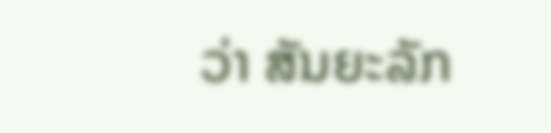ວ່າ ສັນຍະລັກ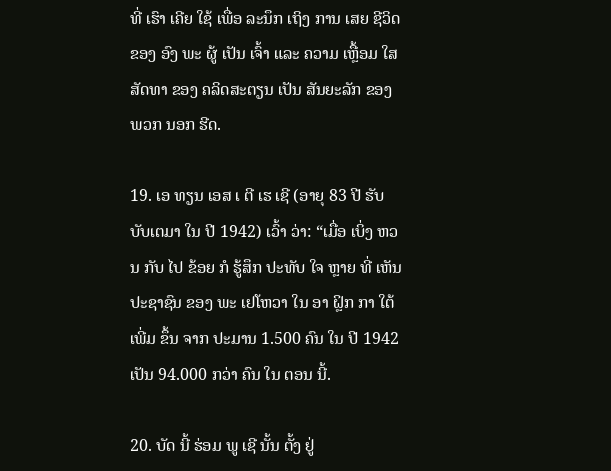ທີ່ ເຮົາ ເຄີຍ ໃຊ້ ເພື່ອ ລະນຶກ ເຖິງ ການ ເສຍ ຊີວິດ ຂອງ ອົງ ພະ ຜູ້ ເປັນ ເຈົ້າ ແລະ ຄວາມ ເຫຼື້ອມ ໃສ ສັດທາ ຂອງ ຄລິດສະຕຽນ ເປັນ ສັນຍະລັກ ຂອງ ພວກ ນອກ ຮີດ.

19. ເອ ທຽນ ເອສ ເ ຕີ ເຮ ເຊີ (ອາຍຸ 83 ປີ ຮັບ ບັບເຕມາ ໃນ ປີ 1942) ເວົ້າ ວ່າ: “ເມື່ອ ເບິ່ງ ຫວນ ກັບ ໄປ ຂ້ອຍ ກໍ ຮູ້ສຶກ ປະທັບ ໃຈ ຫຼາຍ ທີ່ ເຫັນ ປະຊາຊົນ ຂອງ ພະ ເຢໂຫວາ ໃນ ອາ ຝຼິກ ກາ ໃຕ້ ເພີ່ມ ຂຶ້ນ ຈາກ ປະມານ 1.500 ຄົນ ໃນ ປີ 1942 ເປັນ 94.000 ກວ່າ ຄົນ ໃນ ຕອນ ນີ້.

20. ບັດ ນີ້ ຮ່ອມ ພູ ເຊີ ນັ້ນ ຕັ້ງ ຢູ່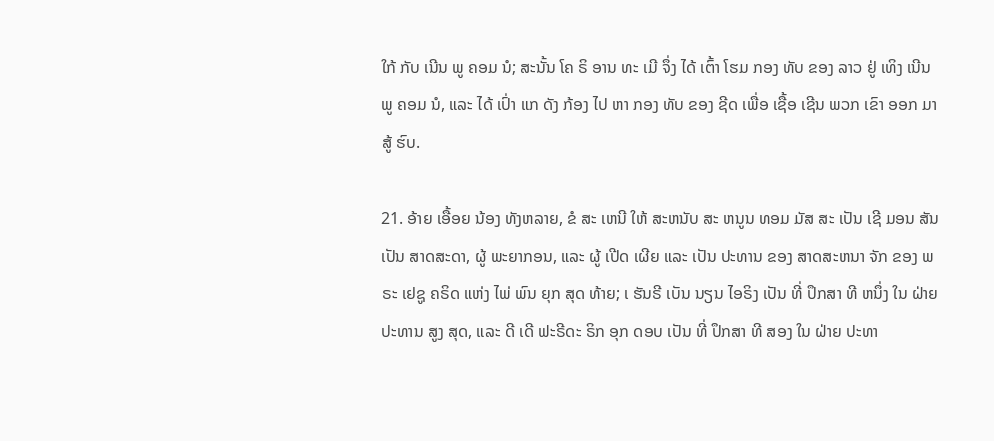ໃກ້ ກັບ ເນີນ ພູ ຄອມ ນໍ; ສະນັ້ນ ໂຄ ຣິ ອານ ທະ ເມີ ຈຶ່ງ ໄດ້ ເຕົ້າ ໂຮມ ກອງ ທັບ ຂອງ ລາວ ຢູ່ ເທິງ ເນີນ ພູ ຄອມ ນໍ, ແລະ ໄດ້ ເປົ່າ ແກ ດັງ ກ້ອງ ໄປ ຫາ ກອງ ທັບ ຂອງ ຊີດ ເພື່ອ ເຊື້ອ ເຊີນ ພວກ ເຂົາ ອອກ ມາ ສູ້ ຮົບ.

21. ອ້າຍ ເອື້ອຍ ນ້ອງ ທັງຫລາຍ, ຂໍ ສະ ເຫນີ ໃຫ້ ສະຫນັບ ສະ ຫນູນ ທອມ ມັສ ສະ ເປັນ ເຊີ ມອນ ສັນ ເປັນ ສາດສະດາ, ຜູ້ ພະຍາກອນ, ແລະ ຜູ້ ເປີດ ເຜີຍ ແລະ ເປັນ ປະທານ ຂອງ ສາດສະຫນາ ຈັກ ຂອງ ພຣະ ເຢຊູ ຄຣິດ ແຫ່ງ ໄພ່ ພົນ ຍຸກ ສຸດ ທ້າຍ; ເ ຮັນຣີ ເບັນ ນຽນ ໄອຣິງ ເປັນ ທີ່ ປຶກສາ ທີ ຫນຶ່ງ ໃນ ຝ່າຍ ປະທານ ສູງ ສຸດ, ແລະ ດີ ເດີ ຟະຣີດະ ຣິກ ອຸກ ດອບ ເປັນ ທີ່ ປຶກສາ ທີ ສອງ ໃນ ຝ່າຍ ປະທາ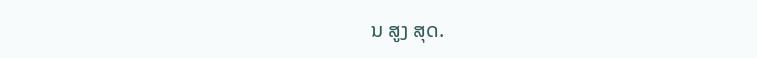ນ ສູງ ສຸດ.